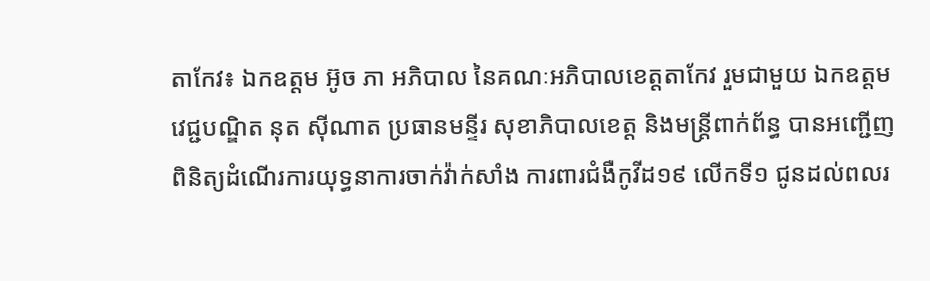តាកែវ៖ ឯកឧត្តម អ៊ូច ភា អភិបាល នៃគណៈអភិបាលខេត្តតាកែវ រួមជាមួយ ឯកឧត្តម វេជ្ជបណ្ឌិត នុត ស៊ីណាត ប្រធានមន្ទីរ សុខាភិបាលខេត្ត និងមន្រ្តីពាក់ព័ន្ធ បានអញ្ជើញពិនិត្យដំណើរការយុទ្ធនាការចាក់វ៉ាក់សាំង ការពារជំងឺកូវីដ១៩ លើកទី១ ជូនដល់ពលរ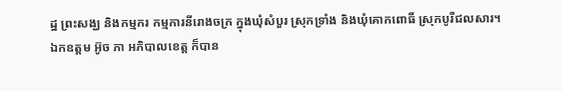ដ្ឋ ព្រះសង្ឃ និងកម្មករ កម្មការនីរោងចក្រ ក្នុងឃុំសំបួរ ស្រុកទ្រាំង និងឃុំគោកពោធិ៍ ស្រុកបូរីជលសារ។
ឯកឧត្តម អ៊ូច ភា អភិបាលខេត្ត ក៏បាន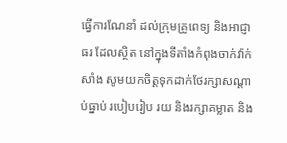ធ្វើការណែនាំ ដល់ក្រុមគ្រូពេទ្យ និងអាជ្ញាធរ ដែលស្ថិត នៅក្នុងទីតាំងកំពុងចាក់វ៉ាក់សាំង សូមយកចិត្តទុកដាក់ថែរក្សាសណ្តាប់ធ្នាប់ របៀបរៀប រយ និងរក្សាគម្លាត និង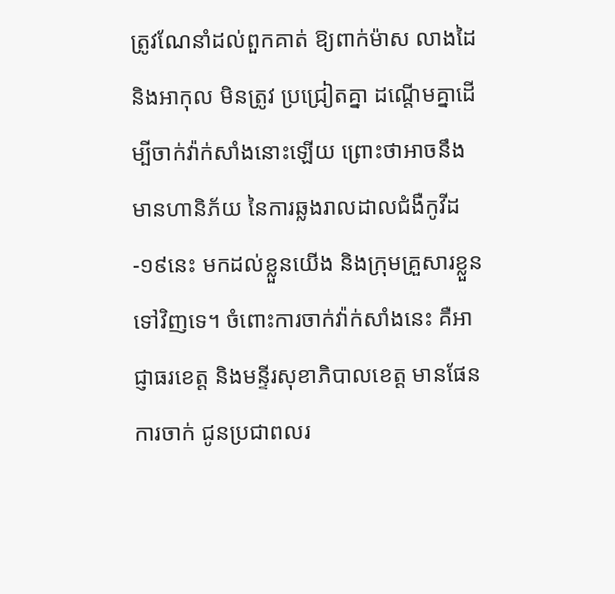ត្រូវណែនាំដល់ពួកគាត់ ឱ្យពាក់ម៉ាស លាងដៃ និងអាកុល មិនត្រូវ ប្រជ្រៀតគ្នា ដណ្តើមគ្នាដើម្បីចាក់វ៉ាក់សាំងនោះឡើយ ព្រោះថាអាចនឹងមានហានិភ័យ នៃការឆ្លងរាលដាលជំងឺកូវីដ-១៩នេះ មកដល់ខ្លួនយើង និងក្រុមគ្រួសារខ្លួនទៅវិញទេ។ ចំពោះការចាក់វ៉ាក់សាំងនេះ គឺអាជ្ញាធរខេត្ត និងមន្ទីរសុខាភិបាលខេត្ត មានផែនការចាក់ ជូនប្រជាពលរ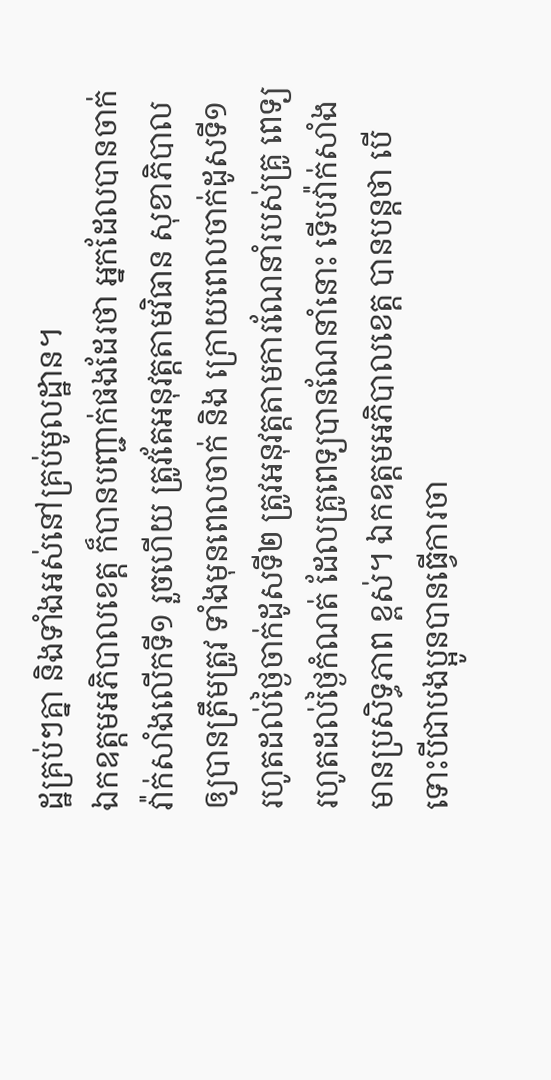ដ្ឋគ្រប់ៗគ្នា និងទាំងអស់នៅគ្រប់មូលដ្ឋាន។
ឯកឧត្តមអភិបាលខេត្ត ក៏បានបញ្ជាក់ផងដែរថា អ្នកដែលបានចាក់វ៉ាក់សាំងលើកទី១ រួចហើយ ត្រូវតែអនុវត្តតាមវិធាន សុខាភិបាល ឲ្យបានត្រឹមត្រូវ ទាំងមុនពេលចាក់ និង ក្រោយពេលចាក់ដូសទី១ រហូតដល់ថ្ងៃចាក់ដូសទី២ ត្រូវអនុវត្តតាមការណែនាំរបស់គ្រូ ពេទ្យ រហូតដល់ថ្ងៃកំណត់ ដែលគ្រូពេទ្យបានណែនាំនោះ ទើបវ៉ាក់សាំងមានប្រសិទ្ធភាព ខ្ពស់។ ឯកឧត្តមអភិបាលខេត្ត បានបន្តថា បើទោះបីជាបងប្អូនបានធ្វើការចា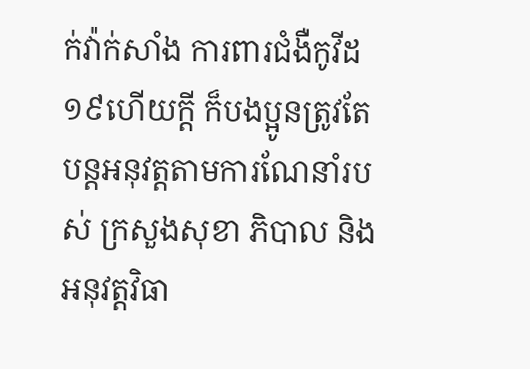ក់វ៉ាក់សាំង ការពារជំងឺកូវីដ១៩ហើយក្ដី ក៏បងប្អូនត្រូវតែបន្តអនុវត្តតាមការណែនាំរបស់ ក្រសួងសុខា ភិបាល និងអនុវត្តវិធា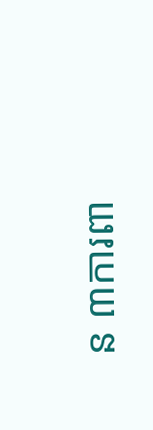ន ៣ការពា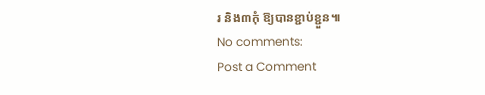រ និង៣កុំ ឱ្យបានខ្ជាប់ខ្ជួន៕
No comments:
Post a Comment